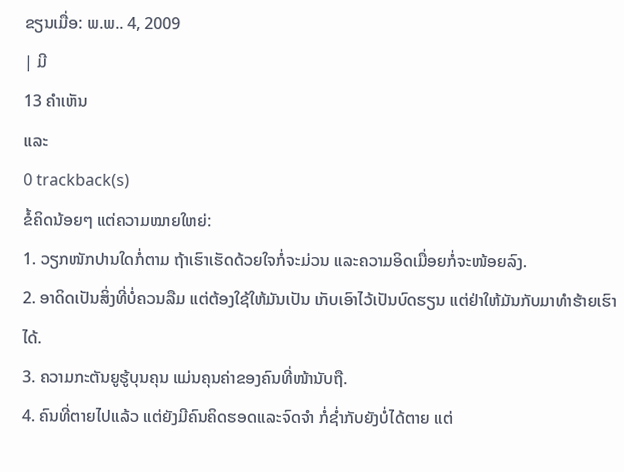ຂຽນເມື່ອ: ພ.ພ.. 4, 2009
| ມີ
13 ຄຳເຫັນ
ແລະ
0 trackback(s)
ຂໍ້ຄິດນ້ອຍໆ ແຕ່ຄວາມໝາຍໃຫຍ່:
1. ວຽກໜັກປານໃດກໍ່ຕາມ ຖ້າເຮົາເຮັດດ້ວຍໃຈກໍ່ຈະມ່ວນ ແລະຄວາມອິດເມື່ອຍກໍ່ຈະໜ້ອຍລົງ.
2. ອາດິດເປັນສິ່ງທີ່ບໍ່ຄວນລືມ ແຕ່ຕ້ອງໃຊ້ໃຫ້ມັນເປັນ ເກັບເອົາໄວ້ເປັນບົດຮຽນ ແຕ່ຢ່າໃຫ້ມັນກັບມາທຳຮ້າຍເຮົາໄດ້.
3. ຄວາມກະຕັນຍູຮູ້ບຸນຄຸນ ແມ່ນຄຸນຄ່າຂອງຄົນທີ່ໜ້ານັບຖື.
4. ຄົນທີ່ຕາຍໄປແລ້ວ ແຕ່ຍັງມີຄົນຄິດຮອດແລະຈົດຈຳ ກໍ່ຊໍ່າກັບຍັງບໍ່ໄດ້ຕາຍ ແຕ່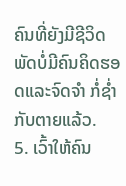ຄົນທີ່ຍັງມີຊີວິດ ພັດບໍ່ມີຄົນຄິດຮອດແລະຈົດຈຳ ກໍ່ຊໍ່າກັບຕາຍແລ້ວ.
5. ເວົ້າໃຫ້ຄົນ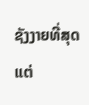ຊັງງາຍທີ່ສຸດ ແຕ່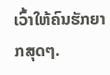ເວົ້າໃຫ້ຄົນຮັກຍາກສຸດໆ.